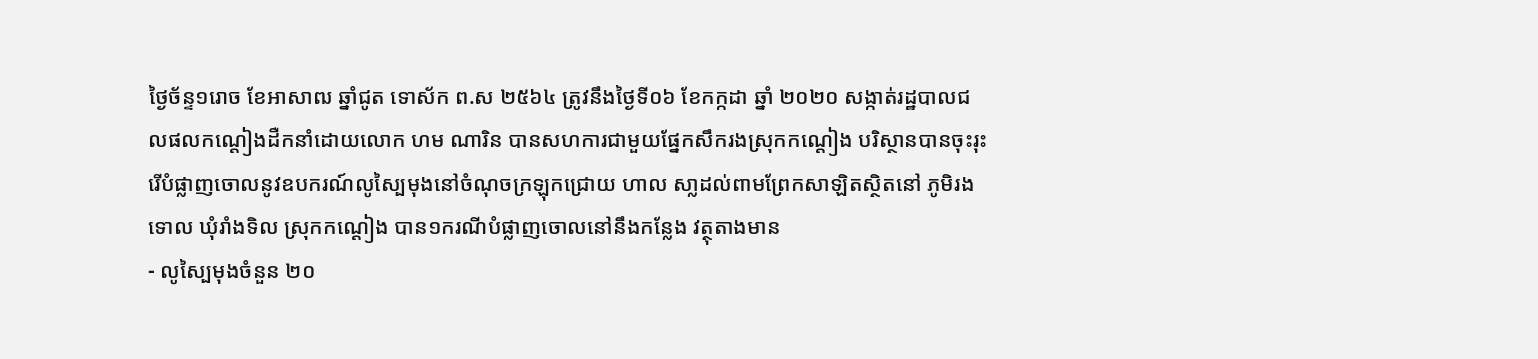ថ្ងៃច័ន្ទ១រោច ខែអាសាឍ ឆ្នាំជូត ទោស័ក ព.ស ២៥៦៤ ត្រូវនឹងថ្ងៃទី០៦ ខែកក្កដា ឆ្នាំ ២០២០ សង្កាត់រដ្ឋបាលជលផលកណ្តៀងដឺកនាំដោយលោក ហម ណារិន បានសហការជាមួយផ្នែកសឹករងស្រុកកណ្តៀង បរិស្ថានបានចុះរុះរើបំផ្លាញចោលនូវឧបករណ៍លូស្បៃមុងនៅចំណុចក្រឡុកជ្រោយ ហាល សា្លដល់ពាមព្រែកសាឡិតស្ថិតនៅ ភូមិរងទោល ឃុំរាំងទិល ស្រុកកណ្ដៀង បាន១ករណីបំផ្លាញចោលនៅនឹងកន្លែង វត្ថុតាងមាន
- លូស្បៃមុងចំនួន ២០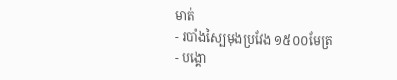មាត់
- របាំងស្បៃមុងប្រវែង ១៥០០មែត្រ
- បង្គោ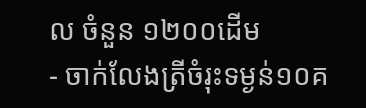ល ចំនួន ១២០០ដើម
- ចាក់លែងត្រីចំរុះទម្ងន់១០គ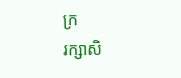ក្រ
រក្សាសិ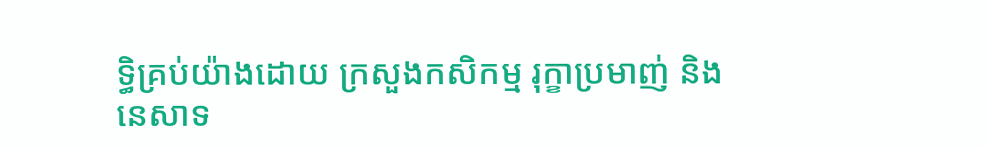ទិ្ធគ្រប់យ៉ាងដោយ ក្រសួងកសិកម្ម រុក្ខាប្រមាញ់ និងនេសាទ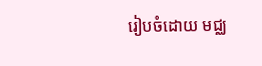រៀបចំដោយ មជ្ឈ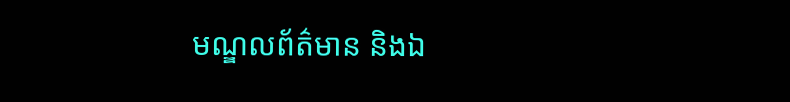មណ្ឌលព័ត៌មាន និងឯ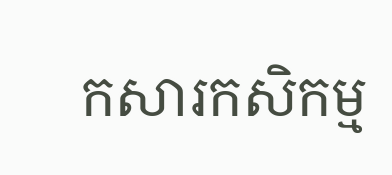កសារកសិកម្ម